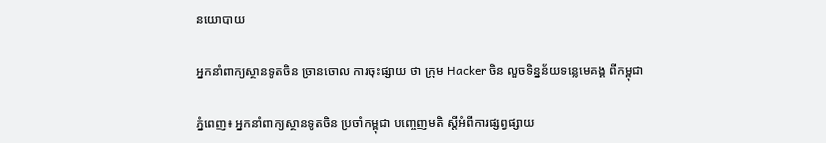នយោបាយ

អ្នកនាំពាក្យស្ថានទូតចិន ច្រានចោល ការចុះផ្សាយ ថា ក្រុម Hacker ចិន លួចទិន្នន័យទន្លេមេគង្គ ពីកម្ពុជា

ភ្នំពេញ៖ អ្នកនាំពាក្យស្ថានទូតចិន ប្រចាំកម្ពុជា បញ្ចេញមតិ ស្តីអំពីការផ្សព្វផ្សាយ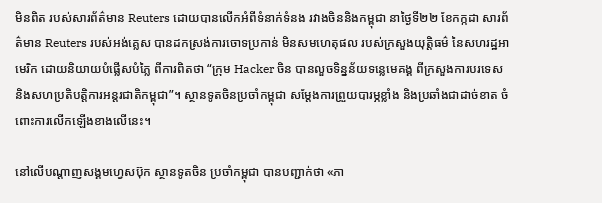មិនពិត របស់សារព័ត៌មាន Reuters ដោយបានលើកអំពីទំនាក់ទំនង រវាងចិននិងកម្ពុជា នាថ្ងៃទី២២ ខែកក្កដា សារព័ត៌មាន Reuters របស់អង់គ្លេស បានដកស្រង់ការចោទប្រកាន់ មិនសមហេតុផល របស់ក្រសួងយុត្តិធម៌ នៃសហរដ្ឋអាមេរិក ដោយនិយាយបំផ្លើសបំភ្លៃ ពីការពិតថា “ក្រុម Hacker ចិន បានលួចទិន្នន័យទន្លេមេគង្គ ពីក្រសួងការបរទេស និងសហប្រតិបត្តិការអន្តរជាតិកម្ពុជា”។ ស្ថានទូតចិនប្រចាំកម្ពុជា សម្តែងការព្រួយបារម្ភខ្លាំង និងប្រឆាំងជាដាច់ខាត ចំពោះការលើកឡើងខាងលើនេះ។

នៅលើបណ្ដាញសង្គមហ្វេសប៊ុក ស្ថានទូតចិន ប្រចាំកម្ពុជា បានបញ្ជាក់ថា «ភា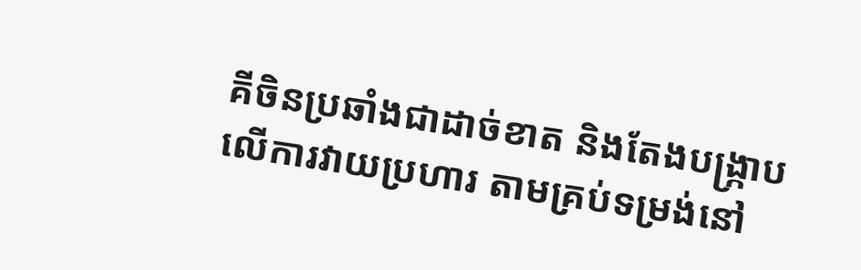គីចិនប្រឆាំងជាដាច់ខាត និងតែងបង្ក្រាបលើការវាយប្រហារ តាមគ្រប់ទម្រង់នៅ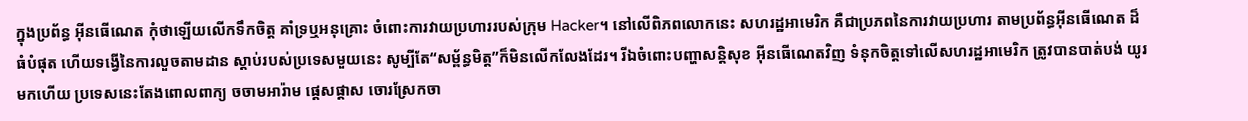ក្នុងប្រព័ន្ធ អ៊ីនធើណេត កុំថាឡើយលើកទឹកចិត្ត គាំទ្រឬអនុគ្រោះ ចំពោះការវាយប្រហាររបស់ក្រុម Hacker។ នៅលើពិភពលោកនេះ សហរដ្ឋអាមេរិក គឺជាប្រភពនៃការវាយប្រហារ តាមប្រព័ន្ធអ៊ីនធើណេត ដ៏ធំបំផុត ហើយទង្វើនៃការលួចតាមដាន ស្តាប់របស់ប្រទេសមួយនេះ សូម្បីតែ“សម្ព័ន្ធមិត្ត”ក៏មិនលើកលែងដែរ។ រីឯចំពោះបញ្ហាសន្តិសុខ អ៊ីនធើណេតវិញ ទំនុកចិត្តទៅលើសហរដ្ឋអាមេរិក ត្រូវបានបាត់បង់ យូរមកហើយ ប្រទេសនេះតែងពោលពាក្យ ចចាមអារ៉ាម ផ្ដេសផ្ដាស ចោរស្រែកចា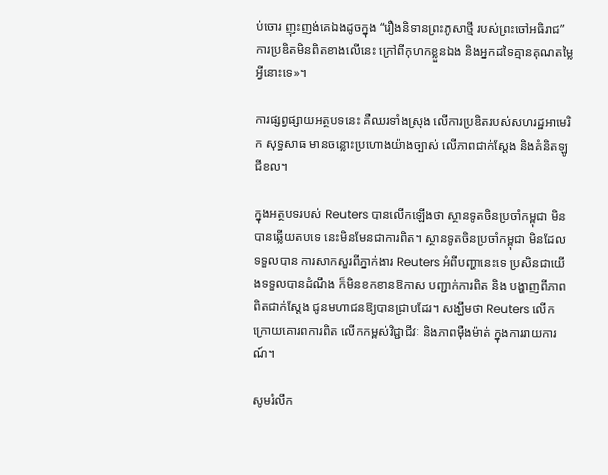ប់ចោរ ញុះញង់គេឯងដូចក្នុង “រឿងនិទានព្រះភូសាថ្មី របស់ព្រះចៅអធិរាជ” ការប្រឌិតមិនពិតខាងលើនេះ ក្រៅពីកុហកខ្លួនឯង និងអ្នកដទៃគ្មានគុណតម្លៃអ្វីនោះទេ»។

ការផ្សព្វផ្សាយអត្ថបទនេះ គឺឈរទាំងស្រុង លើការប្រឌិតរបស់សហរដ្ឋអាមេរិក សុទ្ធសាធ មានចន្លោះប្រហោងយ៉ាងច្បាស់ លើភាពជាក់ស្តែង និងគំនិតឡូជីខល។

ក្នុងអត្ថបទរបស់ Reuters បានលើកឡើងថា ស្ថានទូតចិនប្រចាំកម្ពុជា មិនបានឆ្លើយតបទេ នេះមិនមែនជាការពិត។ ស្ថានទូតចិនប្រចាំកម្ពុជា មិនដែលទទួលបាន ការសាកសួរពីភ្នាក់ងារ Reuters អំពីបញ្ហានេះទេ ប្រសិនជាយើងទទួលបានដំណឹង ក៏មិនខកខានឱកាស បញ្ជាក់ការពិត និង បង្ហាញពីភាពពិតជាក់ស្តែង ជូនមហាជនឱ្យបានជ្រាបដែរ។ សង្ឃឹមថា Reuters លើកក្រោយគោរពការពិត លើកកម្ពស់វិជ្ជាជីវៈ និងភាពម៉ឺងម៉ាត់ ក្នុងការរាយការណ៍។

សូមរំលឹក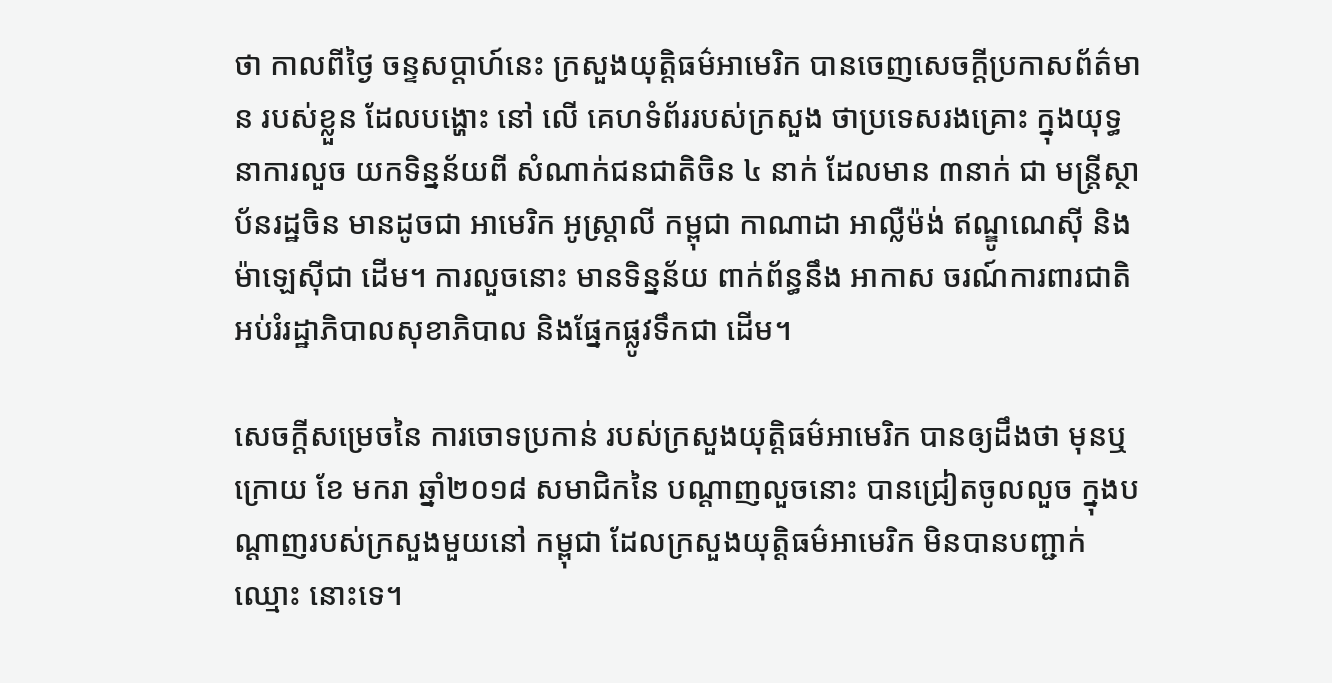ថា កាលពីថ្ងៃ ចន្ទសប្ដាហ៍នេះ ក្រសួងយុត្តិធម៌អាមេរិក បានចេញសេចក្តីប្រកាសព័ត៌មាន របស់ខ្លួន ដែលបង្ហោះ នៅ លើ គេហទំព័ររបស់ក្រសួង ថាប្រទេសរងគ្រោះ ក្នុងយុទ្ធនាការលួច យកទិន្នន័យពី សំណាក់ជនជាតិចិន ៤ នាក់ ដែលមាន ៣នាក់ ជា មន្ត្រីស្ថាប័នរដ្ឋចិន មានដូចជា អាមេរិក អូស្ត្រាលី កម្ពុជា កាណាដា អាល្លឺម៉ង់ ឥណ្ឌូណេស៊ី និងម៉ាឡេស៊ីជា ដើម។ ការលួចនោះ មានទិន្នន័យ ពាក់ព័ន្ធនឹង អាកាស ចរណ៍ការពារជាតិអប់រំរដ្ឋាភិបាលសុខាភិបាល និងផ្នែកផ្លូវទឹកជា ដើម។

សេចក្តីសម្រេចនៃ ការចោទប្រកាន់ របស់ក្រសួងយុត្តិធម៌អាមេរិក បានឲ្យដឹងថា មុនឬក្រោយ ខែ មករា ឆ្នាំ២០១៨ សមាជិកនៃ បណ្តាញលួចនោះ បានជ្រៀតចូលលួច ក្នុងបណ្តាញរបស់ក្រសួងមួយនៅ កម្ពុជា ដែលក្រសួងយុត្តិធម៌អាមេរិក មិនបានបញ្ជាក់ឈ្មោះ នោះទេ។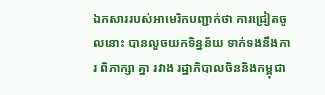ឯកសាររបស់អាមេរិកបញ្ជាក់ថា ការជ្រៀតចូលនោះ បានលួចយកទិន្នន័យ ទាក់ទងនឹងការ ពិភាក្សា គ្នា រវាង រដ្ឋាភិបាលចិននិងកម្ពុជា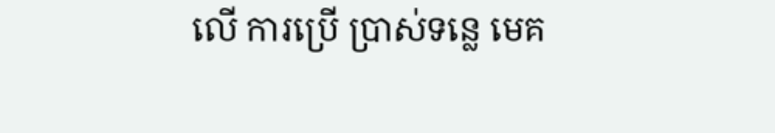លើ ការប្រើ ប្រាស់ទន្លេ មេគ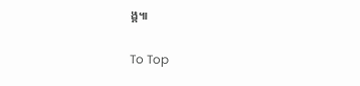ង្គ៕

To Top